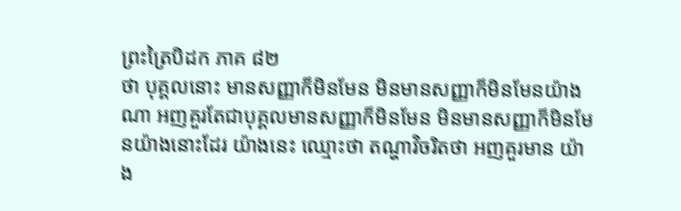ព្រះត្រៃបិដក ភាគ ៨២
ថា បុគ្គលនោះ មានសញ្ញាក៏មិនមែន មិនមានសញ្ញាក៏មិនមែនយ៉ាងណា អញគួរតែជាបុគ្គលមានសញ្ញាក៏មិនមែន មិនមានសញ្ញាក៏មិនមែនយ៉ាងនោះដែរ យ៉ាងនេះ ឈ្មោះថា តណ្ហាវិចរិតថា អញគួរមាន យ៉ាង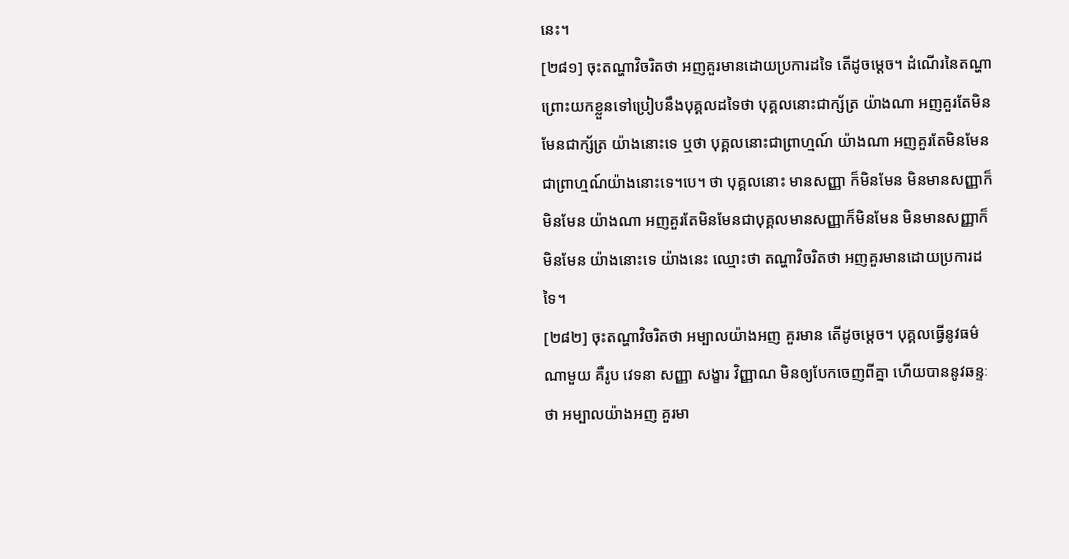នេះ។
[២៨១] ចុះតណ្ហាវិចរិតថា អញគួរមានដោយប្រការដទៃ តើដូចម្ដេច។ ដំណើរនៃតណ្ហា ព្រោះយកខ្លួនទៅប្រៀបនឹងបុគ្គលដទៃថា បុគ្គលនោះជាក្ស័ត្រ យ៉ាងណា អញគួរតែមិនមែនជាក្ស័ត្រ យ៉ាងនោះទេ ឬថា បុគ្គលនោះជាព្រាហ្មណ៍ យ៉ាងណា អញគួរតែមិនមែនជាព្រាហ្មណ៍យ៉ាងនោះទេ។បេ។ ថា បុគ្គលនោះ មានសញ្ញា ក៏មិនមែន មិនមានសញ្ញាក៏មិនមែន យ៉ាងណា អញគួរតែមិនមែនជាបុគ្គលមានសញ្ញាក៏មិនមែន មិនមានសញ្ញាក៏មិនមែន យ៉ាងនោះទេ យ៉ាងនេះ ឈ្មោះថា តណ្ហាវិចរិតថា អញគួរមានដោយប្រការដទៃ។
[២៨២] ចុះតណ្ហាវិចរិតថា អម្បាលយ៉ាងអញ គួរមាន តើដូចម្ដេច។ បុគ្គលធ្វើនូវធម៌ណាមួយ គឺរូប វេទនា សញ្ញា សង្ខារ វិញ្ញាណ មិនឲ្យបែកចេញពីគ្នា ហើយបាននូវឆន្ទៈថា អម្បាលយ៉ាងអញ គួរមា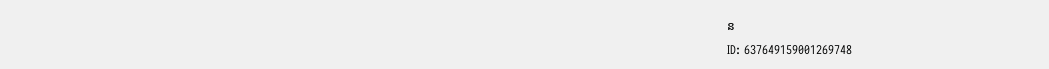ន
ID: 637649159001269748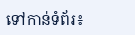ទៅកាន់ទំព័រ៖